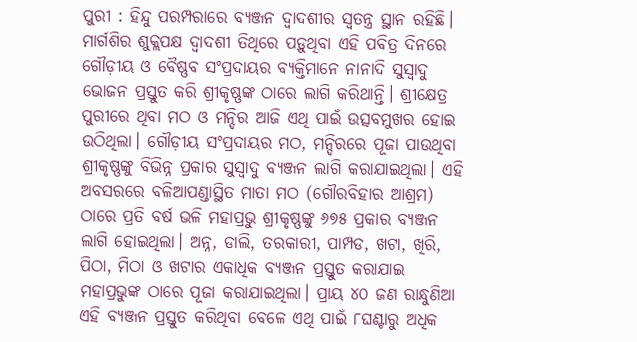ପୁରୀ : ହିନ୍ଦୁ ପରମ୍ପରାରେ ବ୍ୟଞ୍ଜନ ଦ୍ବାଦଶୀର ସ୍ବତନ୍ତ୍ର ସ୍ଥାନ ରହିଛି। ମାର୍ଗଶିର ଶୁକ୍ଲପକ୍ଷ ଦ୍ୱାଦଶୀ ତିଥିରେ ପଡ଼ୁଥିବା ଏହି ପବିତ୍ର ଦିନରେ ଗୌଡ଼ୀୟ ଓ ବୈଷ୍ଣବ ସଂପ୍ରଦାୟର ବ୍ୟକ୍ତିମାନେ ନାନାଦି ସୁସ୍ବାଦୁ ଭୋଜନ ପ୍ରସ୍ତୁତ କରି ଶ୍ରୀକୃଷ୍ଣଙ୍କ ଠାରେ ଲାଗି କରିଥାନ୍ତି। ଶ୍ରୀକ୍ଷେତ୍ର ପୁରୀରେ ଥିବା ମଠ ଓ ମନ୍ଦିର ଆଜି ଏଥି ପାଇଁ ଉତ୍ସବମୁଖର ହୋଇ ଉଠିଥିଲା। ଗୌଡ଼ୀୟ ସଂପ୍ରଦାୟର ମଠ, ମନ୍ଦିରରେ ପୂଜା ପାଉଥିବା ଶ୍ରୀକୃଷ୍ଣଙ୍କୁ ବିଭିନ୍ନ ପ୍ରକାର ସୁସ୍ବାଦୁ ବ୍ୟଞ୍ଜନ ଲାଗି କରାଯାଇଥିଲା। ଏହି ଅବସରରେ ବଳିଆପଣ୍ଡାସ୍ଥିତ ମାତା ମଠ (ଗୌରବିହାର ଆଶ୍ରମ) ଠାରେ ପ୍ରତି ବର୍ଷ ଭଳି ମହାପ୍ରଭୁ ଶ୍ରୀକୃଷ୍ଣଙ୍କୁ ୬୭୫ ପ୍ରକାର ବ୍ୟଞ୍ଜନ ଲାଗି ହୋଇଥିଲା। ଅନ୍ନ, ଡାଲି, ତରକାରୀ, ପାମ୍ପଡ, ଖଟା, ଖିରି, ପିଠା, ମିଠା ଓ ଖଟାର ଏକାଧିକ ବ୍ୟଞ୍ଜନ ପ୍ରସ୍ତୁତ କରାଯାଇ ମହାପ୍ରଭୁଙ୍କ ଠାରେ ପୂଜା କରାଯାଇଥିଲା। ପ୍ରାୟ ୪୦ ଜଣ ରାନ୍ଧୁଣିଆ ଏହି ବ୍ୟଞ୍ଜନ ପ୍ରସ୍ତୁତ କରିଥିବା ବେଳେ ଏଥି ପାଇଁ ୮ଘଣ୍ଟାରୁ ଅଧିକ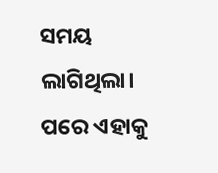ସମୟ ଲାଗିଥିଲା। ପରେ ଏହାକୁ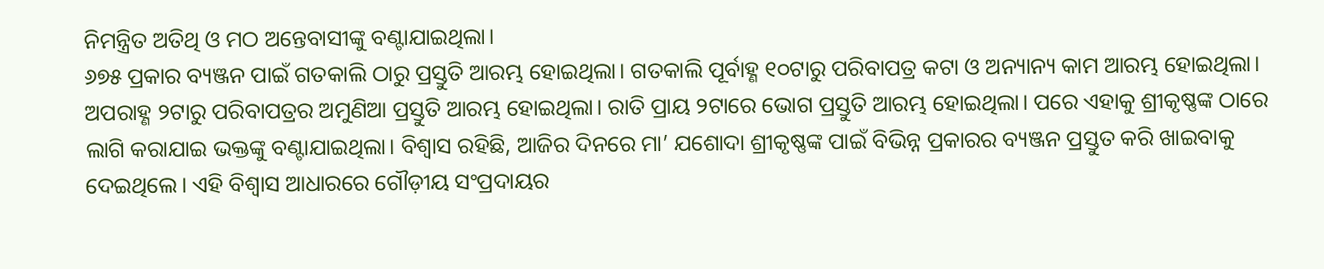ନିମନ୍ତ୍ରିତ ଅତିଥି ଓ ମଠ ଅନ୍ତେବାସୀଙ୍କୁ ବଣ୍ଟାଯାଇଥିଲା।
୬୭୫ ପ୍ରକାର ବ୍ୟଞ୍ଜନ ପାଇଁ ଗତକାଲି ଠାରୁ ପ୍ରସ୍ତୁତି ଆରମ୍ଭ ହୋଇଥିଲା। ଗତକାଲି ପୂର୍ବାହ୍ଣ ୧୦ଟାରୁ ପରିବାପତ୍ର କଟା ଓ ଅନ୍ୟାନ୍ୟ କାମ ଆରମ୍ଭ ହୋଇଥିଲା। ଅପରାହ୍ଣ ୨ଟାରୁ ପରିବାପତ୍ରର ଅମୁଣିଆ ପ୍ରସ୍ତୁତି ଆରମ୍ଭ ହୋଇଥିଲା। ରାତି ପ୍ରାୟ ୨ଟାରେ ଭୋଗ ପ୍ରସ୍ତୁତି ଆରମ୍ଭ ହୋଇଥିଲା। ପରେ ଏହାକୁ ଶ୍ରୀକୃଷ୍ଣଙ୍କ ଠାରେ ଲାଗି କରାଯାଇ ଭକ୍ତଙ୍କୁ ବଣ୍ଟାଯାଇଥିଲା। ବିଶ୍ବାସ ରହିଛି, ଆଜିର ଦିନରେ ମା’ ଯଶୋଦା ଶ୍ରୀକୃଷ୍ଣଙ୍କ ପାଇଁ ବିଭିନ୍ନ ପ୍ରକାରର ବ୍ୟଞ୍ଜନ ପ୍ରସ୍ତୁତ କରି ଖାଇବାକୁ ଦେଇଥିଲେ। ଏହି ବିଶ୍ବାସ ଆଧାରରେ ଗୌଡ଼ୀୟ ସଂପ୍ରଦାୟର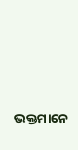ଭକ୍ତମାନେ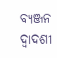ବ୍ୟଞ୍ଜନ ଦ୍ବାଦଶୀ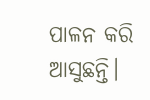ପାଳନ କରି ଆସୁଛନ୍ତି।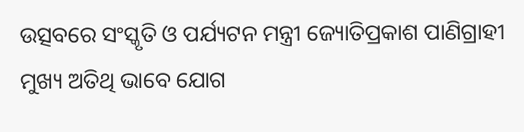ଉତ୍ସବରେ ସଂସ୍କୃତି ଓ ପର୍ଯ୍ୟଟନ ମନ୍ତ୍ରୀ ଜ୍ୟୋତିପ୍ରକାଶ ପାଣିଗ୍ରାହୀ ମୁଖ୍ୟ ଅତିଥି ଭାବେ ଯୋଗ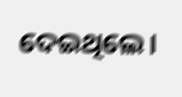ଦେଇଥିଲେ।